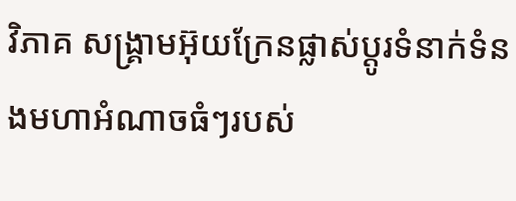វិភាគ សង្គ្រាមអ៊ុយក្រែនផ្លាស់ប្តូរទំនាក់ទំនងមហាអំណាចធំៗរបស់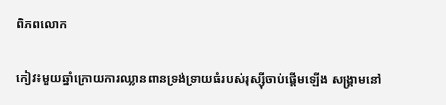ពិភពលោក

កៀវ៖មួយឆ្នាំក្រោយការឈ្លានពានទ្រង់ទ្រាយធំរបស់រុស្ស៊ីចាប់ផ្ដើមឡើង សង្រ្គាមនៅ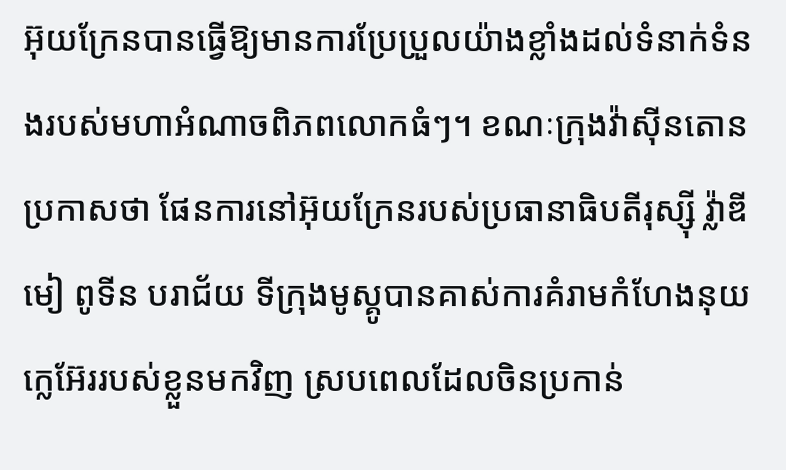អ៊ុយក្រែនបានធ្វើឱ្យមានការប្រែប្រួលយ៉ាងខ្លាំងដល់ទំនាក់ទំនងរបស់មហាអំណាចពិភពលោកធំៗ។ ខណៈក្រុងវ៉ាស៊ីនតោន ប្រកាសថា ផែនការនៅអ៊ុយក្រែនរបស់ប្រធានាធិបតីរុស្ស៊ី វ្ល៉ាឌីមៀ ពូទីន បរាជ័យ ទីក្រុងមូស្គូបានគាស់ការគំរាមកំហែងនុយក្លេអ៊ែររបស់ខ្លួនមកវិញ ស្របពេលដែលចិនប្រកាន់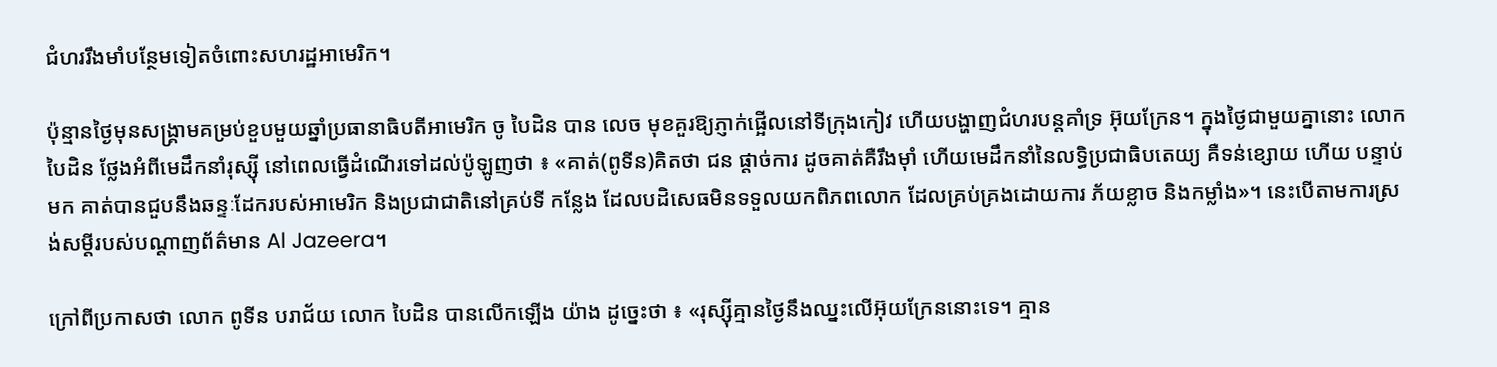ជំហររឹងមាំបន្ថែមទៀតចំពោះសហរដ្ឋអាមេរិក។

ប៉ុន្មានថ្ងៃមុនសង្រ្គាមគម្រប់ខួបមួយឆ្នាំប្រធានាធិបតីអាមេរិក ចូ បៃដិន បាន លេច មុខគួរឱ្យភ្ញាក់ផ្អើលនៅទីក្រុងកៀវ ហើយបង្ហាញជំហរបន្តគាំទ្រ អ៊ុយក្រែន។ ក្នុងថ្ងៃជាមួយគ្នានោះ លោក បៃដិន ថ្លែងអំពីមេដឹកនាំរុស្ស៊ី នៅពេលធ្វើដំណើរទៅដល់ប៉ូឡូញថា ៖ «គាត់(ពូទីន)គិតថា ជន ផ្ដាច់ការ ដូចគាត់គឺរឹងម៉ាំ ហើយមេដឹកនាំនៃលទ្ធិប្រជាធិបតេយ្យ គឺទន់ខ្សោយ ហើយ បន្ទាប់មក គាត់បានជួបនឹងឆន្ទៈដែករបស់អាមេរិក និងប្រជាជាតិនៅគ្រប់ទី កន្លែង ដែលបដិសេធមិនទទួលយកពិភពលោក ដែលគ្រប់គ្រងដោយការ ភ័យខ្លាច និងកម្លាំង»។ នេះបើតាមការស្រង់សម្ដីរបស់បណ្ដាញព័ត៌មាន Al Jazeera។

ក្រៅពីប្រកាសថា លោក ពូទីន បរាជ័យ លោក បៃដិន បានលើកឡើង យ៉ាង ដូច្នេះថា ៖ «រុស្ស៊ីគ្មានថ្ងៃនឹងឈ្នះលើអ៊ុយក្រែននោះទេ។ គ្មាន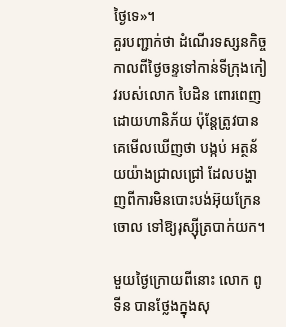ថ្ងៃទេ»។
គួរបញ្ជាក់ថា ដំណើរទស្សនកិច្ចកាលពីថ្ងៃចន្ទទៅកាន់ទីក្រុងកៀវរបស់លោក បៃដិន ពោរពេញដោយហានិភ័យ ប៉ុន្តែត្រូវបានគេមើលឃើញថា បង្កប់ អត្ថន័យយ៉ាងជ្រាលជ្រៅ ដែលបង្ហាញពីការមិនបោះបង់អ៊ុយក្រែនចោល ទៅឱ្យរុស្ស៊ីត្របាក់យក។

មួយថ្ងៃក្រោយពីនោះ លោក ពូទីន បានថ្លែងក្នុងសុ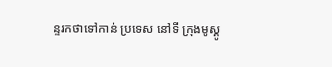ន្ទរកថាទៅកាន់ ប្រទេស នៅទី ក្រុងមូស្គូ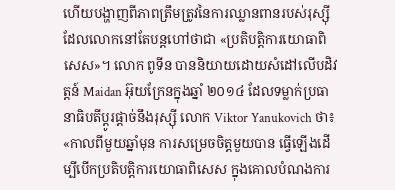ហើយបង្ហាញពីភាពត្រឹមត្រូវនៃការឈ្លានពានរបស់រុស្ស៊ី ដែលលោកនៅតែបន្តហៅថាជា «ប្រតិបត្តិការយោធាពិសេស»។ លោក ពូទីន បាននិយាយដោយសំដៅលើបដិវត្តន៍ Maidan អ៊ុយក្រែនក្នុងឆ្នាំ ២០១៤ ដែលទម្លាក់ប្រធានាធិបតីប្ដូរផ្ដាច់នឹងរុស្ស៊ី លោក Viktor Yanukovich ថា៖ «កាលពីមួយឆ្នាំមុន ការសម្រេចចិត្តមួយបាន ធ្វើឡើងដើម្បីបើកប្រតិបត្តិការយោធាពិសេស ក្នុងគោលបំណងការ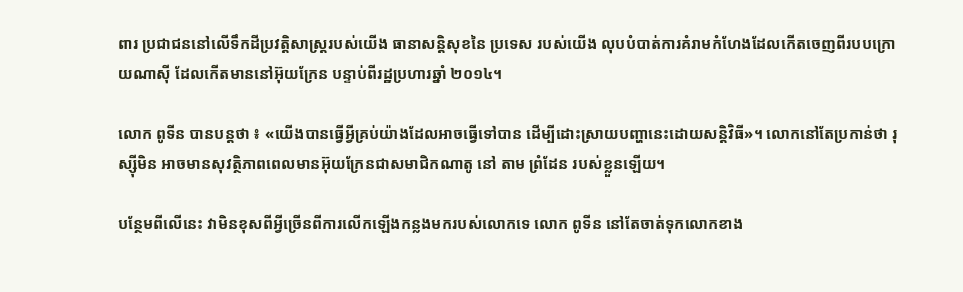ពារ ប្រជាជននៅលើទឹកដីប្រវត្តិសាស្ត្ររបស់យើង ធានាសន្តិសុខនៃ ប្រទេស របស់យើង លុបបំបាត់ការគំរាមកំហែងដែលកើតចេញពីរបបក្រោយណាស៊ី ដែលកើតមាននៅអ៊ុយក្រែន បន្ទាប់ពីរដ្ឋប្រហារឆ្នាំ ២០១៤។

លោក ពូទីន បានបន្តថា ៖ «យើងបានធ្វើអ្វីគ្រប់យ៉ាងដែលអាចធ្វើទៅបាន ដើម្បីដោះស្រាយបញ្ហានេះដោយសន្តិវិធី»។ លោកនៅតែប្រកាន់ថា រុស្ស៊ីមិន អាចមានសុវត្ថិភាពពេលមានអ៊ុយក្រែនជាសមាជិកណាតូ នៅ តាម ព្រំដែន របស់ខ្លួនឡើយ។

បន្ថែមពីលើនេះ វាមិនខុសពីអ្វីច្រើនពីការលើកឡើងកន្លងមករបស់លោកទេ លោក ពូទីន នៅតែចាត់ទុកលោកខាង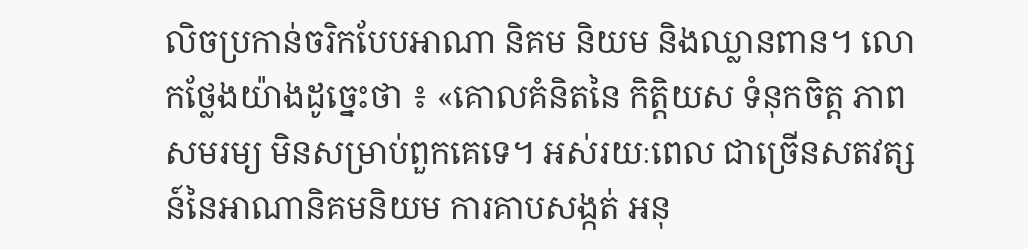លិចប្រកាន់ចរិកបែបអាណា និគម និយម និងឈ្លានពាន។ លោកថ្លែងយ៉ាងដូច្នេះថា ៖ «គោលគំនិតនៃ កិត្តិយស ទំនុកចិត្ត ភាពសមរម្យ មិនសម្រាប់ពួកគេទេ។ អស់រយៈពេល ជាច្រើនសតវត្សន៍នៃអាណានិគមនិយម ការគាបសង្កត់ អនុ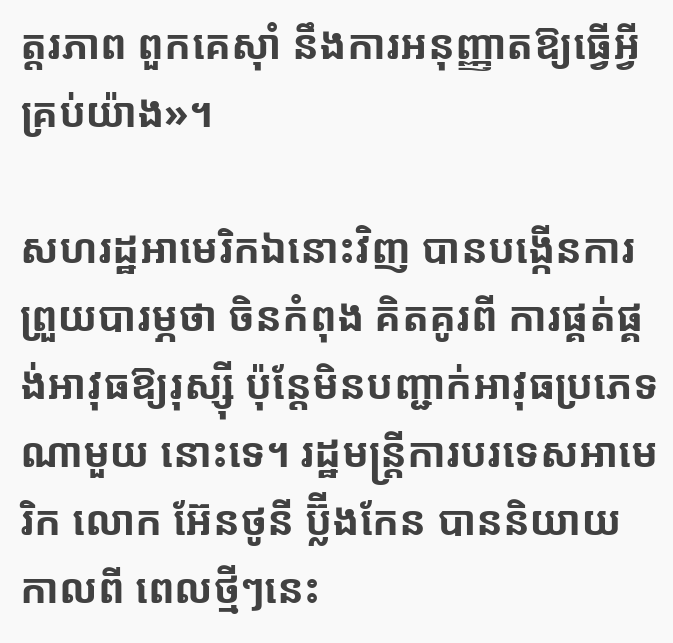ត្តរភាព ពួកគេស៊ាំ នឹងការអនុញ្ញាតឱ្យធ្វើអ្វីគ្រប់យ៉ាង»។

សហរដ្ឋអាមេរិកឯនោះវិញ បានបង្កើនការព្រួយបារម្ភថា ចិនកំពុង គិតគូរពី ការផ្គត់ផ្គង់អាវុធឱ្យរុស្ស៊ី ប៉ុន្តែមិនបញ្ជាក់អាវុធប្រភេទណាមួយ នោះទេ។ រដ្ឋមន្រ្តីការបរទេសអាមេរិក លោក អ៊ែនថូនី ប្ល៊ីងកែន បាននិយាយកាលពី ពេលថ្មីៗនេះ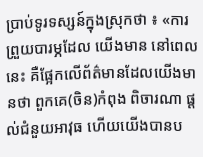ប្រាប់ទូរទស្សន៍ក្នុងស្រុកថា ៖ «ការព្រួយបារម្ភដែល យើងមាន នៅពេលនេះ គឺផ្អែកលើព័ត៌មានដែលយើងមានថា ពួកគេ(ចិន)កំពុង ពិចារណា ផ្តល់ជំនួយអាវុធ ហើយយើងបានប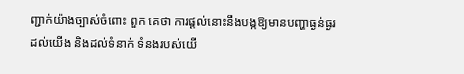ញ្ជាក់យ៉ាងច្បាស់ចំពោះ ពួក គេថា ការផ្ដល់នោះនឹងបង្កឱ្យមានបញ្ហាធ្ងន់ធ្ងរដល់យើង និងដល់ទំនាក់ ទំនងរបស់យើ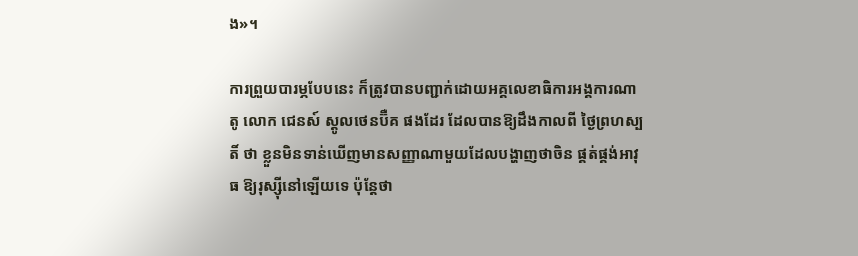ង»។

ការព្រួយបារម្ភបែបនេះ ក៏ត្រូវបានបញ្ជាក់ដោយអគ្គលេខាធិការអង្គការណាតូ លោក ជេនស៍ ស្ដូលថេនប៊ឺគ ផងដែរ ដែលបានឱ្យដឹងកាលពី ថ្ងៃព្រហស្បតិ៍ ថា ខ្លួនមិនទាន់ឃើញមានសញ្ញាណាមួយដែលបង្ហាញថាចិន ផ្គត់ផ្គង់អាវុធ ឱ្យរុស្ស៊ីនៅឡើយទេ ប៉ុន្តែថា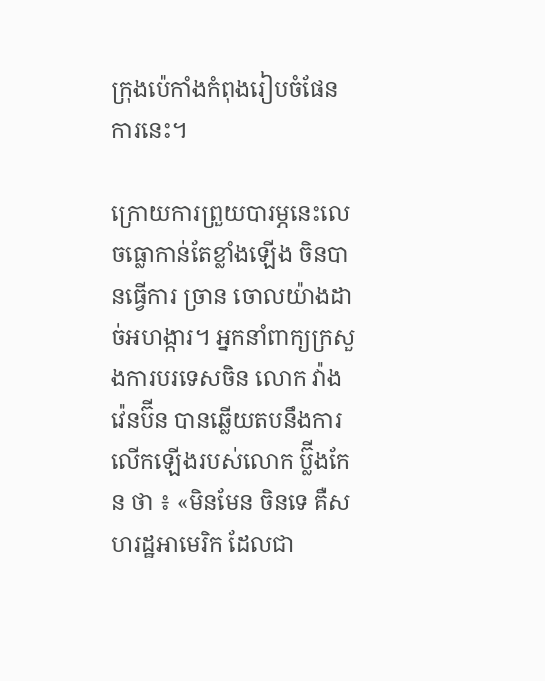ក្រុងប៉េកាំងកំពុងរៀបចំផែនការនេះ។

ក្រោយការព្រួយបារម្ភនេះលេចធ្លោកាន់តែខ្លាំងឡើង ចិនបានធ្វើការ ច្រាន ចោលយ៉ាងដាច់អហង្ការ។ អ្នកនាំពាក្យក្រសួងការបរទេសចិន លោក វ៉ាង វ៉េនប៊ីន បានឆ្លើយតបនឹងការលើកឡើងរបស់លោក ប្ល៊ីងកែន ថា ៖ «មិនមែន ចិនទេ គឺសហរដ្ឋអាមេរិក ដែលជា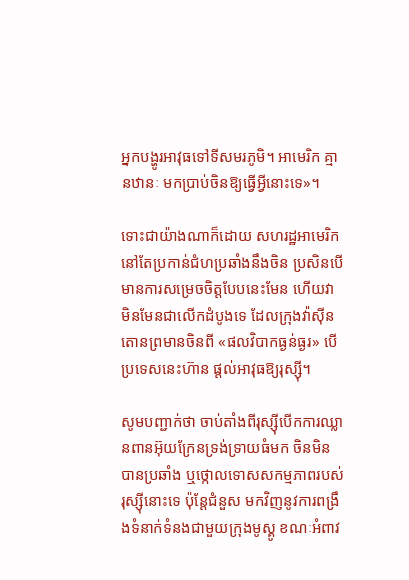អ្នកបង្ហូរអាវុធទៅទីសមរភូមិ។ អាមេរិក គ្មានឋានៈ មកប្រាប់ចិនឱ្យធ្វើអ្វីនោះទេ»។

ទោះជាយ៉ាងណាក៏ដោយ សហរដ្ឋអាមេរិកនៅតែប្រកាន់ជំហប្រឆាំងនឹងចិន ប្រសិនបើមានការសម្រេចចិត្តបែបនេះមែន ហើយវាមិនមែនជាលើកដំបូងទេ ដែលក្រុងវ៉ាស៊ីនតោនព្រមានចិនពី «ផលវិបាកធ្ងន់ធ្ងរ» បើប្រទេសនេះហ៊ាន ផ្ដល់អាវុធឱ្យរុស្ស៊ី។

សូមបញ្ជាក់ថា ចាប់តាំងពីរុស្ស៊ីបើកការឈ្លានពានអ៊ុយក្រែនទ្រង់ទ្រាយធំមក ចិនមិនបានប្រឆាំង ឬថ្កោលទោសសកម្មភាពរបស់រុស្ស៊ីនោះទេ ប៉ុន្តែជំនួស មកវិញនូវការពង្រឹងទំនាក់ទំនងជាមួយក្រុងមូស្គូ ខណៈអំពាវ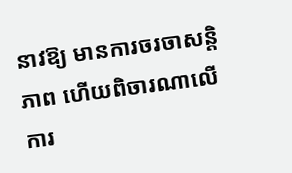នាវឱ្យ មានការចរចាសន្តិភាព ហើយពិចារណាលើការ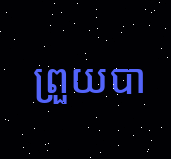ព្រួយបា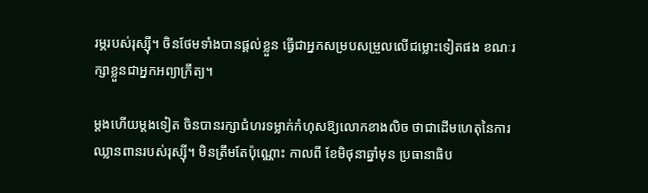រម្ភរបស់រុស្ស៊ី។ ចិនថែមទាំងបានផ្ដល់ខ្លួន ធ្វើជាអ្នកសម្របសម្រួលលើជម្លោះទៀតផង ខណៈរក្សាខ្លួនជាអ្នកអព្យាក្រឹត្យ។

ម្ដងហើយម្ដងទៀត ចិនបានរក្សាជំហរទម្លាក់កំហុសឱ្យលោកខាងលិច ថាជាដើមហេតុនៃការឈ្លានពានរបស់រុស្ស៊ី។ មិនត្រឹមតែប៉ុណ្ណោះ កាលពី ខែមិថុនាឆ្នាំមុន ប្រធានាធិប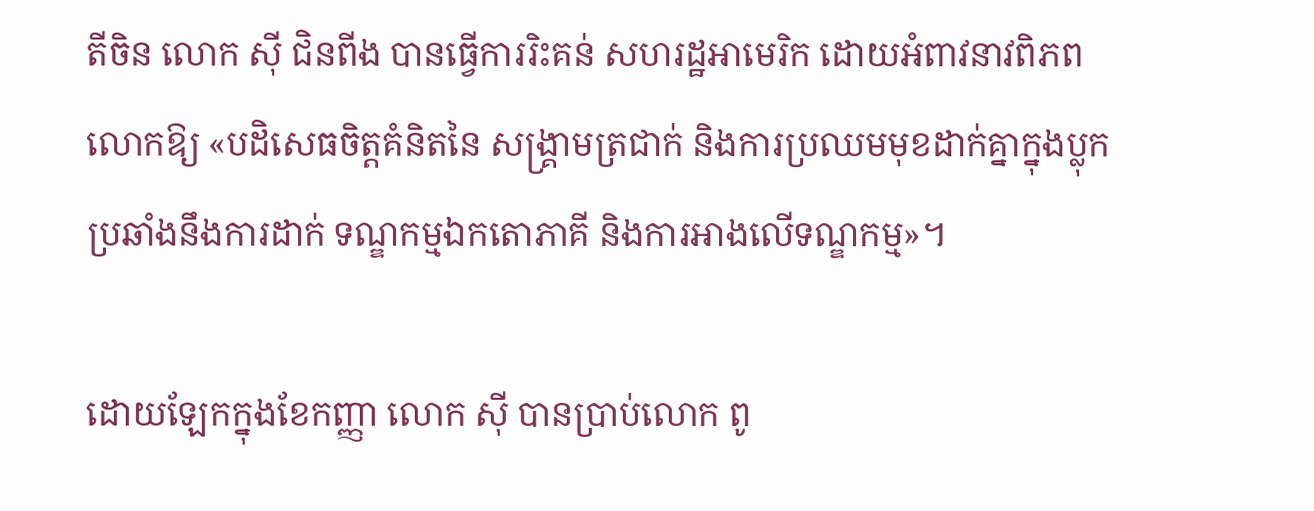តីចិន លោក ស៊ី ជិនពីង បានធ្វើការរិះគន់ សហរដ្ឋអាមេរិក ដោយអំពាវនាវពិភពលោកឱ្យ «បដិសេធចិត្តគំនិតនៃ សង្គ្រាមត្រជាក់ និងការប្រឈមមុខដាក់គ្នាក្នុងប្លុក ប្រឆាំងនឹងការដាក់ ទណ្ឌកម្មឯកតោភាគី និងការអាងលើទណ្ឌកម្ម»។

ដោយឡែកក្នុងខែកញ្ញា លោក ស៊ី បានប្រាប់លោក ពូ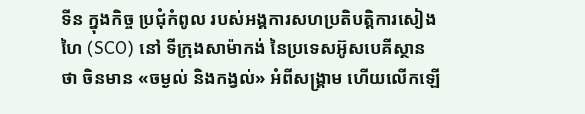ទីន ក្នុងកិច្ច ប្រជុំកំពូល របស់អង្គការសហប្រតិបត្តិការសៀងហៃ (SCO) នៅ ទីក្រុងសាម៉ាកង់ នៃប្រទេសអ៊ូសបេគីស្ថាន ថា ចិនមាន «ចម្ងល់ និងកង្វល់» អំពីសង្រ្គាម ហើយលើកឡើ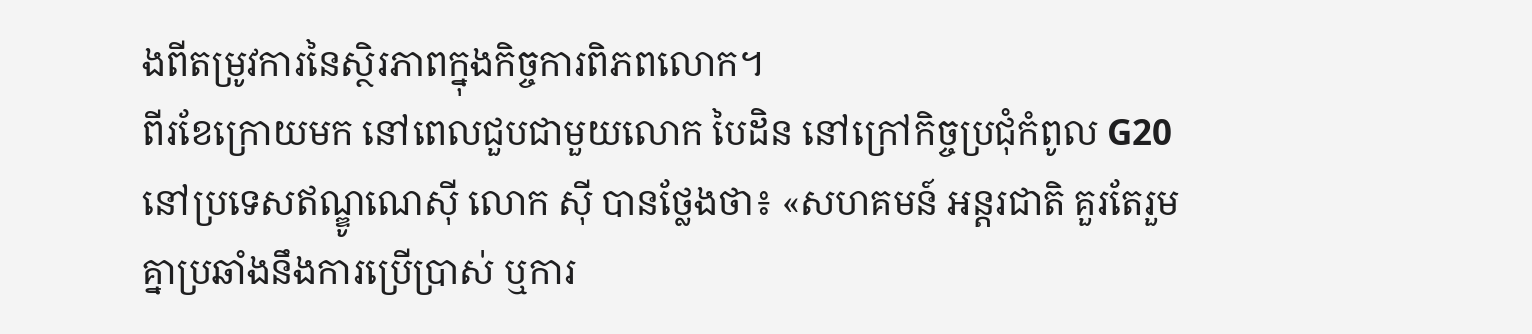ងពីតម្រូវការនៃស្ថិរភាពក្នុងកិច្ចការពិភពលោក។
ពីរខែក្រោយមក នៅពេលជួបជាមួយលោក បៃដិន នៅក្រៅកិច្ចប្រជុំកំពូល G20 នៅប្រទេសឥណ្ឌូណេស៊ី លោក ស៊ី បានថ្លែងថា៖ «សហគមន៍ អន្តរជាតិ គួរតែរួមគ្នាប្រឆាំងនឹងការប្រើប្រាស់ ឬការ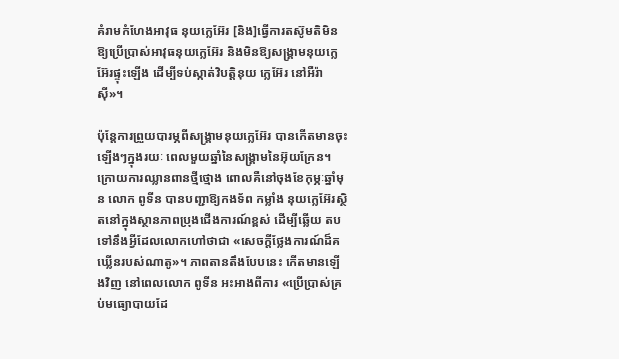គំរាមកំហែងអាវុធ នុយក្លេអ៊ែរ [និង]ធ្វើការតស៊ូមតិមិនឱ្យប្រើប្រាស់អាវុធនុយក្លេអ៊ែរ និងមិនឱ្យសង្គ្រាមនុយក្លេអ៊ែរផ្ទុះឡើង ដើម្បីទប់ស្កាត់វិបត្តិនុយ ក្លេអ៊ែរ នៅអឺរ៉ាស៊ី»។

ប៉ុន្តែការព្រួយបារម្ភពីសង្រ្គាមនុយក្លេអ៊ែរ បានកើតមានចុះឡើងៗក្នុងរយៈ ពេលមួយឆ្នាំនៃសង្រ្គាមនៃអ៊ុយក្រែន។ ក្រោយការឈ្លានពានថ្មីថ្មោង ពោលគឺនៅចុងខែកុម្ភៈឆ្នាំមុន លោក ពូទីន បានបញ្ជាឱ្យកងទ័ព កម្លាំង នុយក្លេអ៊ែរស្ថិតនៅក្នុងស្ថានភាពប្រុងជើងការណ៍ខ្ពស់ ដើម្បីឆ្លើយ តប ទៅនឹងអ្វីដែលលោកហៅថាជា «សេចក្ដីថ្លែងការណ៍ដ៏គឃ្លើនរបស់ណាតូ»។ ភាពតានតឹងបែបនេះ កើតមានឡើងវិញ នៅពេលលោក ពូទីន អះអាងពីការ «ប្រើប្រាស់គ្រប់មធ្យោបាយដែ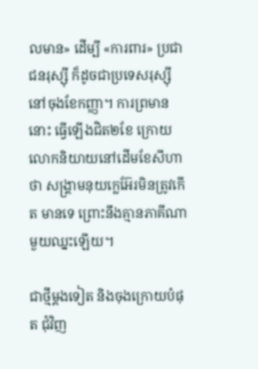លមាន» ដើម្បី «ការពារ» ប្រជាជនរុស្ស៊ី ក៏ដូចជាប្រទេសរុស្ស៊ីនៅចុងខែកញ្ញា។ ការព្រមាននោះ ធ្វើឡើងជិត២ខែ ក្រោយលោកនិយាយនៅដើមខែសីហាថា សង្រ្គាមនុយក្លេអ៊ែរមិនត្រូវកើត មានទេ ព្រោះនឹងគ្មានភាគីណាមួយឈ្នះឡើយ។

ជាថ្មីម្ដងទៀត និងចុងក្រោយបំផុត ជុំវិញ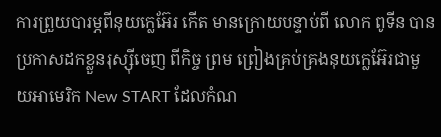ការព្រួយបារម្ភពីនុយក្លេអ៊ែរ កើត មានក្រោយបន្ទាប់ពី លោក ពូទីន បានប្រកាសដកខ្លួនរុស្ស៊ីចេញ ពីកិច្ច ព្រម ព្រៀងគ្រប់គ្រងនុយក្លេអ៊ែរជាមួយអាមេរិក New START ដែលកំណ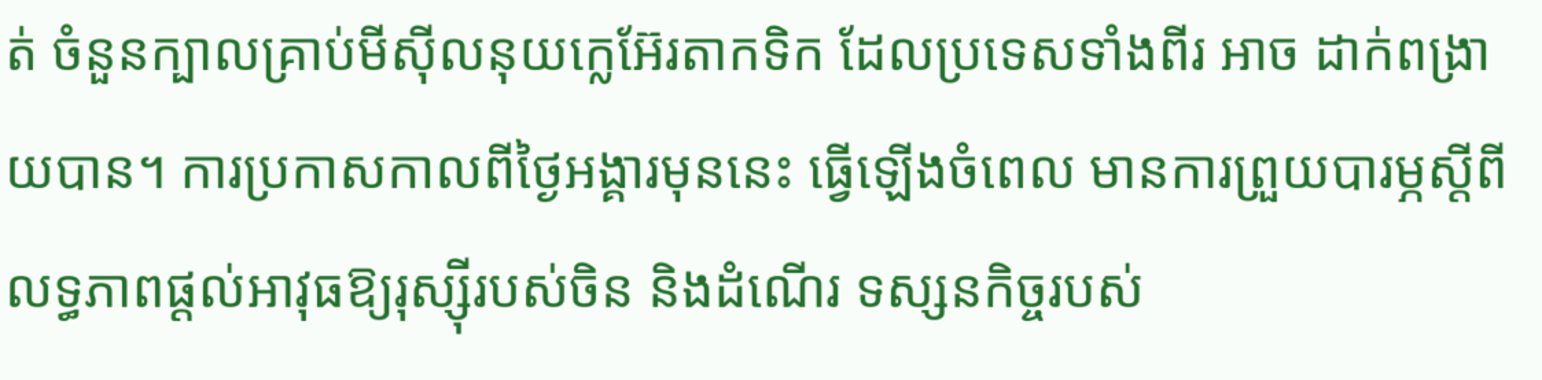ត់ ចំនួនក្បាលគ្រាប់មីស៊ីលនុយក្លេអ៊ែរតាកទិក ដែលប្រទេសទាំងពីរ អាច ដាក់ពង្រាយបាន។ ការប្រកាសកាលពីថ្ងៃអង្គារមុននេះ ធ្វើឡើងចំពេល មានការព្រួយបារម្ភស្ដីពីលទ្ធភាពផ្ដល់អាវុធឱ្យរុស្ស៊ីរបស់ចិន និងដំណើរ ទស្សនកិច្ចរបស់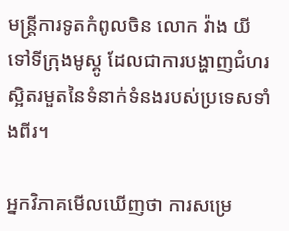មន្ត្រីការទូតកំពូលចិន លោក វ៉ាង យី ទៅទីក្រុងមូស្គូ ដែលជាការបង្ហាញជំហរស្អិតរមួតនៃទំនាក់ទំនងរបស់ប្រទេសទាំងពីរ។

អ្នកវិភាគមើលឃើញថា ការសម្រេ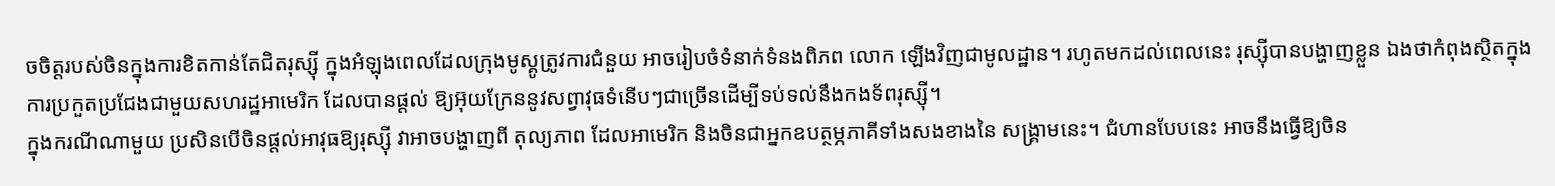ចចិត្តរបស់ចិនក្នុងការខិតកាន់តែជិតរុស្ស៊ី ក្នុងអំឡុងពេលដែលក្រុងមូស្គូត្រូវការជំនួយ អាចរៀបចំទំនាក់ទំនងពិភព លោក ឡើងវិញជាមូលដ្ឋាន។ រហូតមកដល់ពេលនេះ រុស្ស៊ីបានបង្ហាញខ្លួន ឯងថាកំពុងស្ថិតក្នុងការប្រកួតប្រជែងជាមួយសហរដ្ឋអាមេរិក ដែលបានផ្តល់ ឱ្យអ៊ុយក្រែននូវសព្វាវុធទំនើបៗជាច្រើនដើម្បីទប់ទល់នឹងកងទ័ពរុស្ស៊ី។
ក្នុងករណីណាមួយ ប្រសិនបើចិនផ្ដល់អាវុធឱ្យរុស្ស៊ី វាអាចបង្ហាញពី តុល្យភាព ដែលអាមេរិក និងចិនជាអ្នកឧបត្ថម្ភភាគីទាំងសងខាងនៃ សង្គ្រាមនេះ។ ជំហានបែបនេះ អាចនឹងធ្វើឱ្យចិន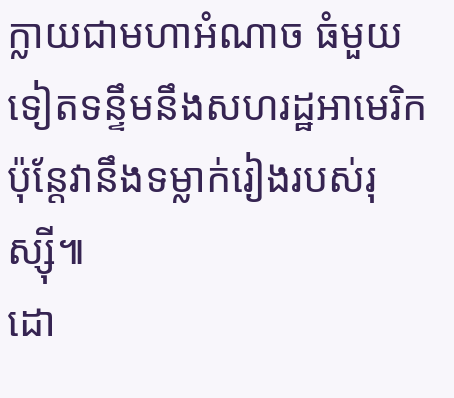ក្លាយជាមហាអំណាច ធំមួយទៀតទន្ទឹមនឹងសហរដ្ឋអាមេរិក ប៉ុន្តែវានឹងទម្លាក់រៀងរបស់រុស្ស៊ី៕
ដោ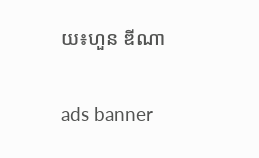យ៖ហួន ឌីណា

ads banner